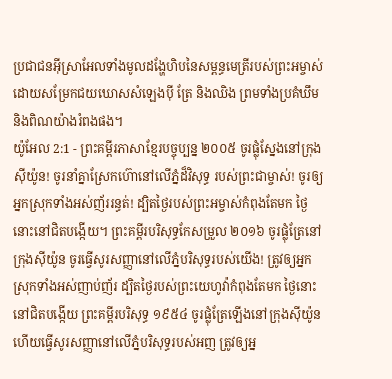ប្រជាជនអ៊ីស្រាអែលទាំងមូលដង្ហែហិបនៃសម្ពន្ធមេត្រីរបស់ព្រះអម្ចាស់ ដោយសម្រែកជយឃោសសំឡេងប៉ី ត្រែ និងឈិង ព្រមទាំងប្រគំឃឹម និងពិណយ៉ាងរំពងផង។
យ៉ូអែល 2:1 - ព្រះគម្ពីរភាសាខ្មែរបច្ចុប្បន្ន ២០០៥ ចូរផ្លុំស្នែងនៅក្រុងស៊ីយ៉ូន! ចូរនាំគ្នាស្រែកហ៊ោនៅលើភ្នំដ៏វិសុទ្ធ របស់ព្រះជាម្ចាស់! ចូរឲ្យអ្នកស្រុកទាំងអស់ញ័ររន្ធត់! ដ្បិតថ្ងៃរបស់ព្រះអម្ចាស់កំពុងតែមក ថ្ងៃនោះនៅជិតបង្កើយ។ ព្រះគម្ពីរបរិសុទ្ធកែសម្រួល ២០១៦ ចូរផ្លុំត្រែនៅក្រុងស៊ីយ៉ូន ចូរធ្វើសូរសញ្ញានៅលើភ្នំបរិសុទ្ធរបស់យើង! ត្រូវឲ្យអ្នកស្រុកទាំងអស់ញាប់ញ័រ ដ្បិតថ្ងៃរបស់ព្រះយេហូវ៉ាកំពុងតែមក ថ្ងៃនោះនៅជិតបង្កើយ ព្រះគម្ពីរបរិសុទ្ធ ១៩៥៤ ចូរផ្លុំត្រែឡើងនៅក្រុងស៊ីយ៉ូន ហើយធ្វើសូរសញ្ញានៅលើភ្នំបរិសុទ្ធរបស់អញ ត្រូវឲ្យអ្ន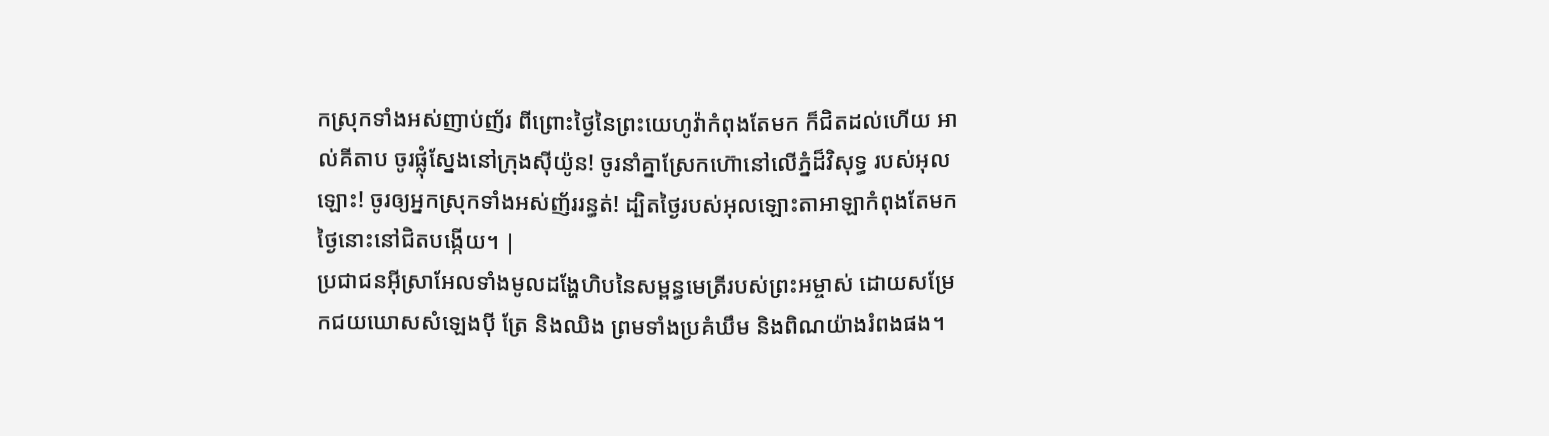កស្រុកទាំងអស់ញាប់ញ័រ ពីព្រោះថ្ងៃនៃព្រះយេហូវ៉ាកំពុងតែមក ក៏ជិតដល់ហើយ អាល់គីតាប ចូរផ្លុំស្នែងនៅក្រុងស៊ីយ៉ូន! ចូរនាំគ្នាស្រែកហ៊ោនៅលើភ្នំដ៏វិសុទ្ធ របស់អុលឡោះ! ចូរឲ្យអ្នកស្រុកទាំងអស់ញ័ររន្ធត់! ដ្បិតថ្ងៃរបស់អុលឡោះតាអាឡាកំពុងតែមក ថ្ងៃនោះនៅជិតបង្កើយ។ |
ប្រជាជនអ៊ីស្រាអែលទាំងមូលដង្ហែហិបនៃសម្ពន្ធមេត្រីរបស់ព្រះអម្ចាស់ ដោយសម្រែកជយឃោសសំឡេងប៉ី ត្រែ និងឈិង ព្រមទាំងប្រគំឃឹម និងពិណយ៉ាងរំពងផង។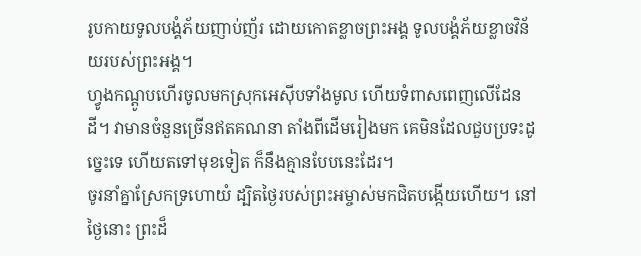រូបកាយទូលបង្គំភ័យញាប់ញ័រ ដោយកោតខ្លាចព្រះអង្គ ទូលបង្គំភ័យខ្លាចវិន័យរបស់ព្រះអង្គ។
ហ្វូងកណ្ដូបហើរចូលមកស្រុកអេស៊ីបទាំងមូល ហើយទំពាសពេញលើដែនដី។ វាមានចំនួនច្រើនឥតគណនា តាំងពីដើមរៀងមក គេមិនដែលជួបប្រទះដូច្នេះទេ ហើយតទៅមុខទៀត ក៏នឹងគ្មានបែបនេះដែរ។
ចូរនាំគ្នាស្រែកទ្រហោយំ ដ្បិតថ្ងៃរបស់ព្រះអម្ចាស់មកជិតបង្កើយហើយ។ នៅថ្ងៃនោះ ព្រះដ៏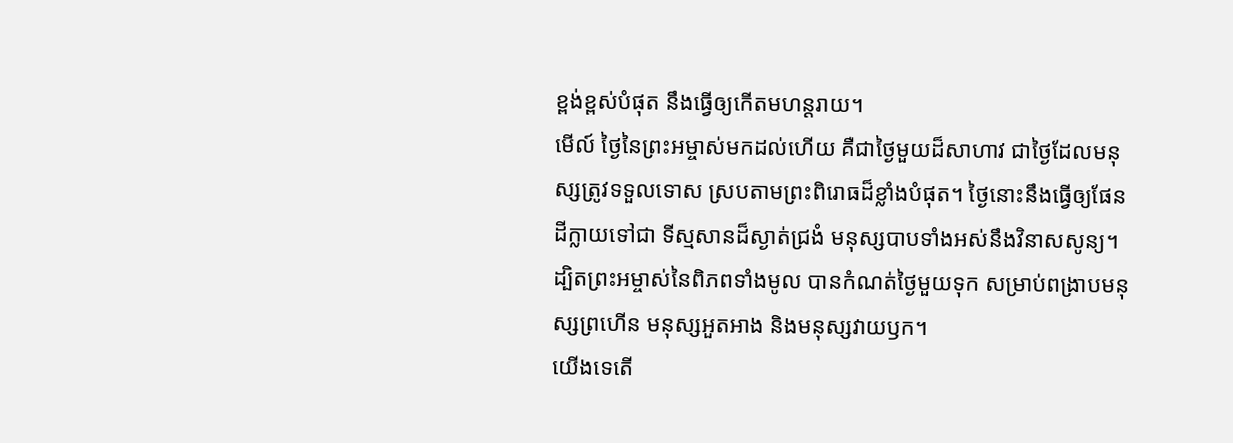ខ្ពង់ខ្ពស់បំផុត នឹងធ្វើឲ្យកើតមហន្តរាយ។
មើល៍ ថ្ងៃនៃព្រះអម្ចាស់មកដល់ហើយ គឺជាថ្ងៃមួយដ៏សាហាវ ជាថ្ងៃដែលមនុស្សត្រូវទទួលទោស ស្របតាមព្រះពិរោធដ៏ខ្លាំងបំផុត។ ថ្ងៃនោះនឹងធ្វើឲ្យផែនដីក្លាយទៅជា ទីស្មសានដ៏ស្ងាត់ជ្រងំ មនុស្សបាបទាំងអស់នឹងវិនាសសូន្យ។
ដ្បិតព្រះអម្ចាស់នៃពិភពទាំងមូល បានកំណត់ថ្ងៃមួយទុក សម្រាប់ពង្រាបមនុស្សព្រហើន មនុស្សអួតអាង និងមនុស្សវាយឫក។
យើងទេតើ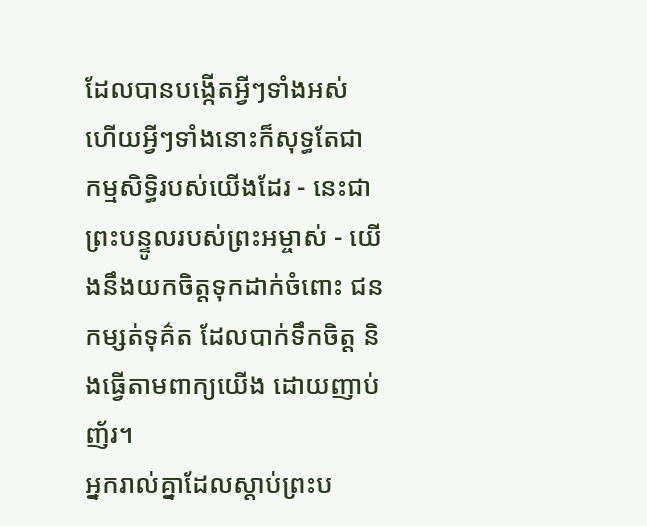ដែលបានបង្កើតអ្វីៗទាំងអស់ ហើយអ្វីៗទាំងនោះក៏សុទ្ធតែជា កម្មសិទ្ធិរបស់យើងដែរ - នេះជាព្រះបន្ទូលរបស់ព្រះអម្ចាស់ - យើងនឹងយកចិត្តទុកដាក់ចំពោះ ជនកម្សត់ទុគ៌ត ដែលបាក់ទឹកចិត្ត និងធ្វើតាមពាក្យយើង ដោយញាប់ញ័រ។
អ្នករាល់គ្នាដែលស្ដាប់ព្រះប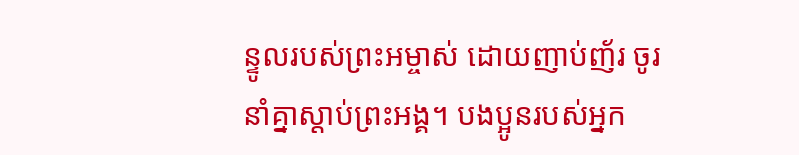ន្ទូលរបស់ព្រះអម្ចាស់ ដោយញាប់ញ័រ ចូរនាំគ្នាស្ដាប់ព្រះអង្គ។ បងប្អូនរបស់អ្នក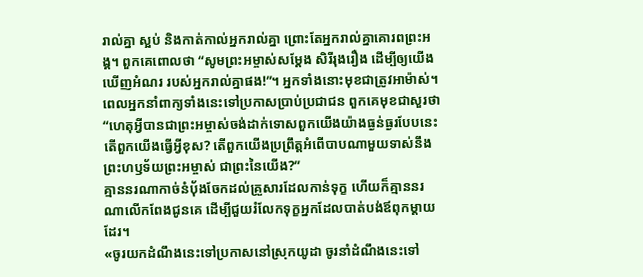រាល់គ្នា ស្អប់ និងកាត់កាល់អ្នករាល់គ្នា ព្រោះតែអ្នករាល់គ្នាគោរពព្រះអង្គ។ ពួកគេពោលថា “សូមព្រះអម្ចាស់សម្តែង សិរីរុងរឿង ដើម្បីឲ្យយើងឃើញអំណរ របស់អ្នករាល់គ្នាផង!”។ អ្នកទាំងនោះមុខជាត្រូវអាម៉ាស់។
ពេលអ្នកនាំពាក្យទាំងនេះទៅប្រកាសប្រាប់ប្រជាជន ពួកគេមុខជាសួរថា “ហេតុអ្វីបានជាព្រះអម្ចាស់ចង់ដាក់ទោសពួកយើងយ៉ាងធ្ងន់ធ្ងរបែបនេះ តើពួកយើងធ្វើអ្វីខុស? តើពួកយើងប្រព្រឹត្តអំពើបាបណាមួយទាស់នឹងព្រះហឫទ័យព្រះអម្ចាស់ ជាព្រះនៃយើង?”
គ្មាននរណាកាច់នំបុ័ងចែកដល់គ្រួសារដែលកាន់ទុក្ខ ហើយក៏គ្មាននរណាលើកពែងជូនគេ ដើម្បីជួយរំលែកទុក្ខអ្នកដែលបាត់បង់ឪពុកម្ដាយដែរ។
«ចូរយកដំណឹងនេះទៅប្រកាសនៅស្រុកយូដា ចូរនាំដំណឹងនេះទៅ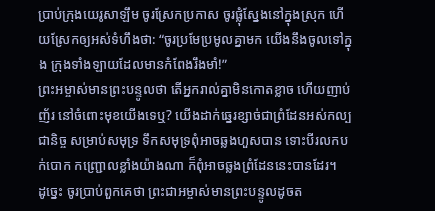ប្រាប់ក្រុងយេរូសាឡឹម ចូរស្រែកប្រកាស ចូរផ្លុំស្នែងនៅក្នុងស្រុក ហើយស្រែកឲ្យអស់ទំហឹងថា: “ចូរប្រមែប្រមូលគ្នាមក យើងនឹងចូលទៅក្នុង ក្រុងទាំងឡាយដែលមានកំពែងរឹងមាំ!”
ព្រះអម្ចាស់មានព្រះបន្ទូលថា តើអ្នករាល់គ្នាមិនកោតខ្លាច ហើយញាប់ញ័រ នៅចំពោះមុខយើងទេឬ? យើងដាក់ឆ្នេរខ្សាច់ជាព្រំដែនអស់កល្បជានិច្ច សម្រាប់សមុទ្រ ទឹកសមុទ្រពុំអាចឆ្លងហួសបាន ទោះបីរលកបក់បោក កញ្ជ្រោលខ្លាំងយ៉ាងណា ក៏ពុំអាចឆ្លងព្រំដែននេះបានដែរ។
ដូច្នេះ ចូរប្រាប់ពួកគេថា ព្រះជាអម្ចាស់មានព្រះបន្ទូលដូចត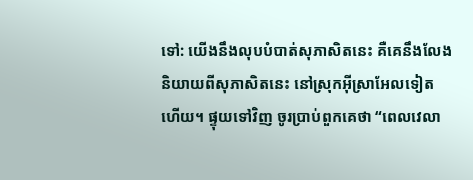ទៅ: យើងនឹងលុបបំបាត់សុភាសិតនេះ គឺគេនឹងលែងនិយាយពីសុភាសិតនេះ នៅស្រុកអ៊ីស្រាអែលទៀតហើយ។ ផ្ទុយទៅវិញ ចូរប្រាប់ពួកគេថា “ពេលវេលា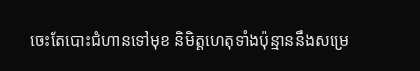ចេះតែបោះជំហានទៅមុខ និមិត្តហេតុទាំងប៉ុន្មាននឹងសម្រេ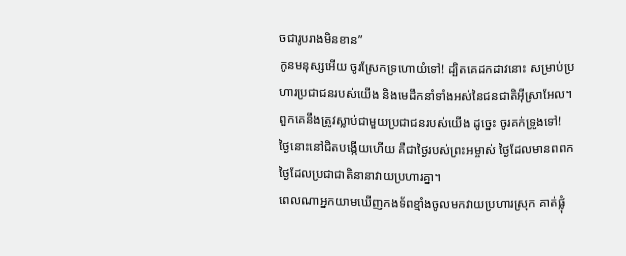ចជារូបរាងមិនខាន”
កូនមនុស្សអើយ ចូរស្រែកទ្រហោយំទៅ! ដ្បិតគេដកដាវនោះ សម្រាប់ប្រហារប្រជាជនរបស់យើង និងមេដឹកនាំទាំងអស់នៃជនជាតិអ៊ីស្រាអែល។ ពួកគេនឹងត្រូវស្លាប់ជាមួយប្រជាជនរបស់យើង ដូច្នេះ ចូរគក់ទ្រូងទៅ!
ថ្ងៃនោះនៅជិតបង្កើយហើយ គឺជាថ្ងៃរបស់ព្រះអម្ចាស់ ថ្ងៃដែលមានពពក ថ្ងៃដែលប្រជាជាតិនានាវាយប្រហារគ្នា។
ពេលណាអ្នកយាមឃើញកងទ័ពខ្មាំងចូលមកវាយប្រហារស្រុក គាត់ផ្លុំ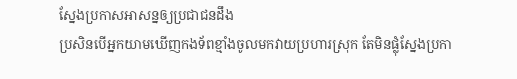ស្នែងប្រកាសអាសន្នឲ្យប្រជាជនដឹង
ប្រសិនបើអ្នកយាមឃើញកងទ័ពខ្មាំងចូលមកវាយប្រហារស្រុក តែមិនផ្លុំស្នែងប្រកា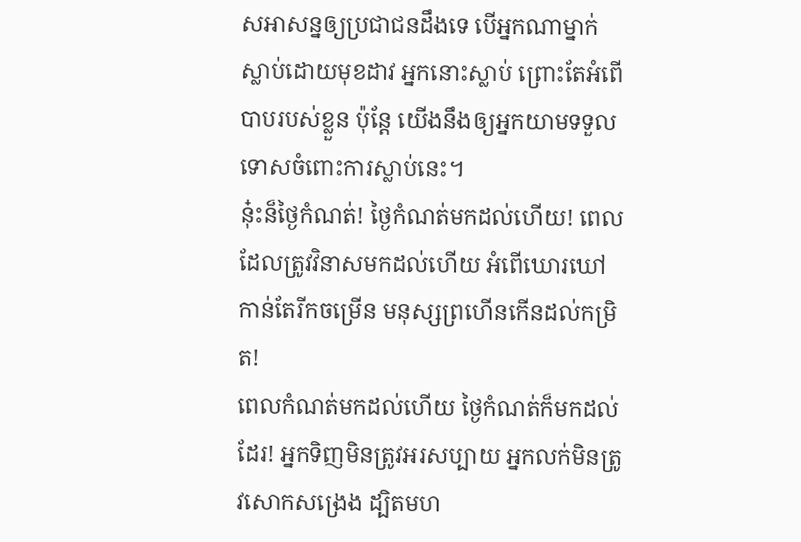សអាសន្នឲ្យប្រជាជនដឹងទេ បើអ្នកណាម្នាក់ស្លាប់ដោយមុខដាវ អ្នកនោះស្លាប់ ព្រោះតែអំពើបាបរបស់ខ្លួន ប៉ុន្តែ យើងនឹងឲ្យអ្នកយាមទទួលទោសចំពោះការស្លាប់នេះ។
នុ៎ះន៏ថ្ងៃកំណត់! ថ្ងៃកំណត់មកដល់ហើយ! ពេលដែលត្រូវវិនាសមកដល់ហើយ អំពើឃោរឃៅកាន់តែរីកចម្រើន មនុស្សព្រហើនកើនដល់កម្រិត!
ពេលកំណត់មកដល់ហើយ ថ្ងៃកំណត់ក៏មកដល់ដែរ! អ្នកទិញមិនត្រូវអរសប្បាយ អ្នកលក់មិនត្រូវសោកសង្រេង ដ្បិតមហ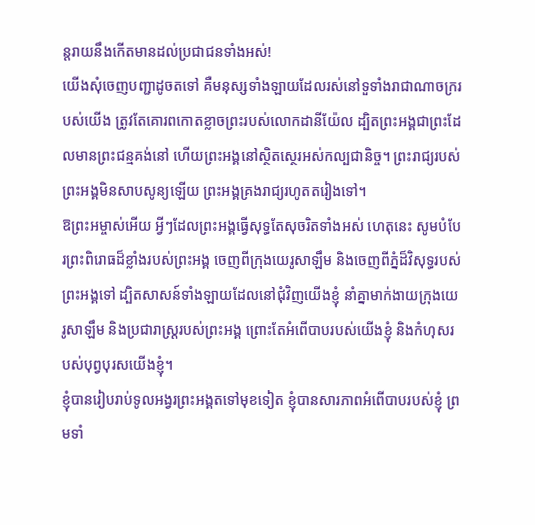ន្តរាយនឹងកើតមានដល់ប្រជាជនទាំងអស់!
យើងសុំចេញបញ្ជាដូចតទៅ គឺមនុស្សទាំងឡាយដែលរស់នៅទួទាំងរាជាណាចក្ររបស់យើង ត្រូវតែគោរពកោតខ្លាចព្រះរបស់លោកដានីយ៉ែល ដ្បិតព្រះអង្គជាព្រះដែលមានព្រះជន្មគង់នៅ ហើយព្រះអង្គនៅស្ថិតស្ថេរអស់កល្បជានិច្ច។ ព្រះរាជ្យរបស់ព្រះអង្គមិនសាបសូន្យឡើយ ព្រះអង្គគ្រងរាជ្យរហូតតរៀងទៅ។
ឱព្រះអម្ចាស់អើយ អ្វីៗដែលព្រះអង្គធ្វើសុទ្ធតែសុចរិតទាំងអស់ ហេតុនេះ សូមបំបែរព្រះពិរោធដ៏ខ្លាំងរបស់ព្រះអង្គ ចេញពីក្រុងយេរូសាឡឹម និងចេញពីភ្នំដ៏វិសុទ្ធរបស់ព្រះអង្គទៅ ដ្បិតសាសន៍ទាំងឡាយដែលនៅជុំវិញយើងខ្ញុំ នាំគ្នាមាក់ងាយក្រុងយេរូសាឡឹម និងប្រជារាស្ត្ររបស់ព្រះអង្គ ព្រោះតែអំពើបាបរបស់យើងខ្ញុំ និងកំហុសរបស់បុព្វបុរសយើងខ្ញុំ។
ខ្ញុំបានរៀបរាប់ទូលអង្វរព្រះអង្គតទៅមុខទៀត ខ្ញុំបានសារភាពអំពើបាបរបស់ខ្ញុំ ព្រមទាំ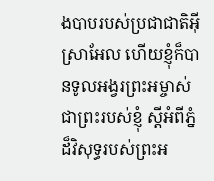ងបាបរបស់ប្រជាជាតិអ៊ីស្រាអែល ហើយខ្ញុំក៏បានទូលអង្វរព្រះអម្ចាស់ជាព្រះរបស់ខ្ញុំ ស្ដីអំពីភ្នំដ៏វិសុទ្ធរបស់ព្រះអ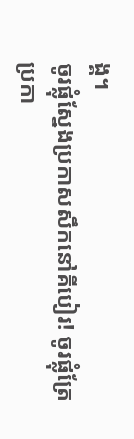ង្គ។
ចូរផ្លុំស្នែងប្រកាសសឹកនៅគីបៀរ! ចូរផ្លុំត្រែប្រកា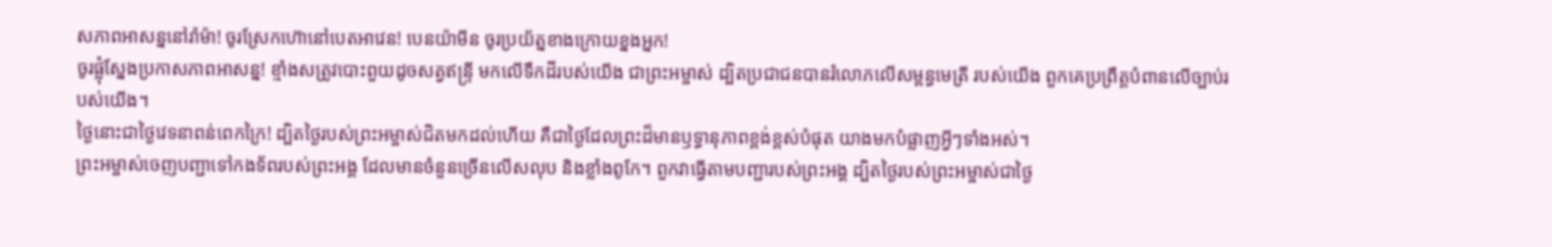សភាពអាសន្ននៅរ៉ាម៉ា! ចូរស្រែកហ៊ោនៅបេតអាវេន! បេនយ៉ាមីន ចូរប្រយ័ត្នខាងក្រោយខ្នងអ្នក!
ចូរផ្លុំស្នែងប្រកាសភាពអាសន្ន! ខ្មាំងសត្រូវបោះពួយដូចសត្វឥន្ទ្រី មកលើទឹកដីរបស់យើង ជាព្រះអម្ចាស់ ដ្បិតប្រជាជនបានរំលោភលើសម្ពន្ធមេត្រី របស់យើង ពួកគេប្រព្រឹត្តបំពានលើច្បាប់របស់យើង។
ថ្ងៃនោះជាថ្ងៃវេទនាពន់ពេកក្រៃ! ដ្បិតថ្ងៃរបស់ព្រះអម្ចាស់ជិតមកដល់ហើយ គឺជាថ្ងៃដែលព្រះដ៏មានឫទ្ធានុភាពខ្ពង់ខ្ពស់បំផុត យាងមកបំផ្លាញអ្វីៗទាំងអស់។
ព្រះអម្ចាស់ចេញបញ្ជាទៅកងទ័ពរបស់ព្រះអង្គ ដែលមានចំនួនច្រើនលើសលុប និងខ្លាំងពូកែ។ ពួកវាធ្វើតាមបញ្ជារបស់ព្រះអង្គ ដ្បិតថ្ងៃរបស់ព្រះអម្ចាស់ជាថ្ងៃ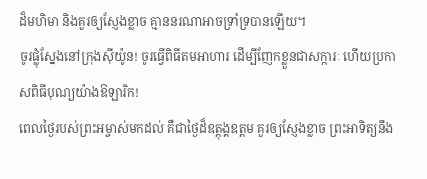ដ៏មហិមា និងគួរឲ្យស្ញែងខ្លាច គ្មាននរណាអាចទ្រាំទ្របានឡើយ។
ចូរផ្លុំស្នែងនៅក្រុងស៊ីយ៉ូន! ចូរធ្វើពិធីតមអាហារ ដើម្បីញែកខ្លួនជាសក្ការៈ ហើយប្រកាសពិធីបុណ្យយ៉ាងឱឡារិក!
ពេលថ្ងៃរបស់ព្រះអម្ចាស់មកដល់ គឺជាថ្ងៃដ៏ឧត្ដុង្គឧត្ដម គួរឲ្យស្ញែងខ្លាច ព្រះអាទិត្យនឹង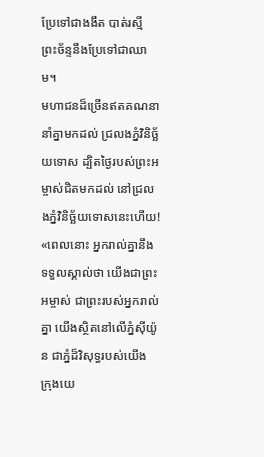ប្រែទៅជាងងឹត បាត់រស្មី ព្រះច័ន្ទនឹងប្រែទៅជាឈាម។
មហាជនដ៏ច្រើនឥតគណនានាំគ្នាមកដល់ ជ្រលងភ្នំវិនិច្ឆ័យទោស ដ្បិតថ្ងៃរបស់ព្រះអម្ចាស់ជិតមកដល់ នៅជ្រលងភ្នំវិនិច្ឆ័យទោសនេះហើយ!
«ពេលនោះ អ្នករាល់គ្នានឹងទទួលស្គាល់ថា យើងជាព្រះអម្ចាស់ ជាព្រះរបស់អ្នករាល់គ្នា យើងស្ថិតនៅលើភ្នំស៊ីយ៉ូន ជាភ្នំដ៏វិសុទ្ធរបស់យើង ក្រុងយេ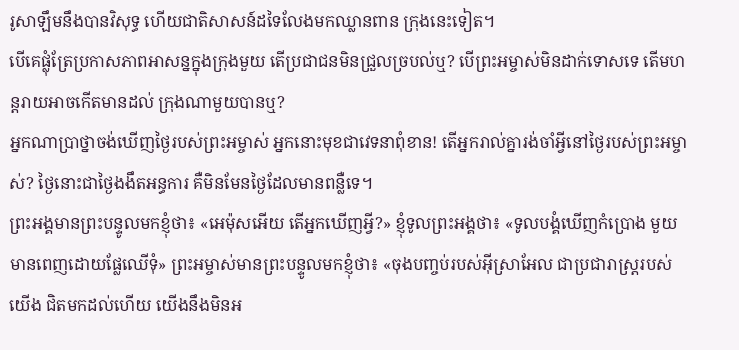រូសាឡឹមនឹងបានវិសុទ្ធ ហើយជាតិសាសន៍ដទៃលែងមកឈ្លានពាន ក្រុងនេះទៀត។
បើគេផ្លុំត្រែប្រកាសភាពអាសន្នក្នុងក្រុងមួយ តើប្រជាជនមិនជ្រួលច្របល់ឬ? បើព្រះអម្ចាស់មិនដាក់ទោសទេ តើមហន្តរាយអាចកើតមានដល់ ក្រុងណាមួយបានឬ?
អ្នកណាប្រាថ្នាចង់ឃើញថ្ងៃរបស់ព្រះអម្ចាស់ អ្នកនោះមុខជាវេទនាពុំខាន! តើអ្នករាល់គ្នារង់ចាំអ្វីនៅថ្ងៃរបស់ព្រះអម្ចាស់? ថ្ងៃនោះជាថ្ងៃងងឹតអន្ធការ គឺមិនមែនថ្ងៃដែលមានពន្លឺទេ។
ព្រះអង្គមានព្រះបន្ទូលមកខ្ញុំថា៖ «អេម៉ុសអើយ តើអ្នកឃើញអ្វី?» ខ្ញុំទូលព្រះអង្គថា៖ «ទូលបង្គំឃើញកំប្រោង មួយ មានពេញដោយផ្លែឈើទុំ» ព្រះអម្ចាស់មានព្រះបន្ទូលមកខ្ញុំថា៖ «ចុងបញ្ចប់របស់អ៊ីស្រាអែល ជាប្រជារាស្ដ្ររបស់យើង ជិតមកដល់ហើយ យើងនឹងមិនអ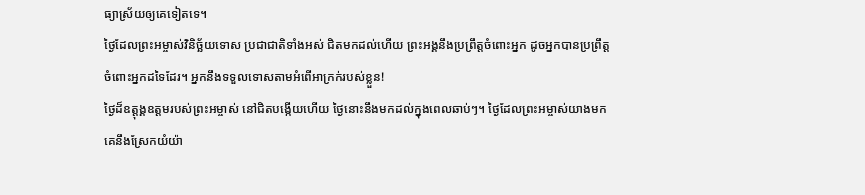ធ្យាស្រ័យឲ្យគេទៀតទេ។
ថ្ងៃដែលព្រះអម្ចាស់វិនិច្ឆ័យទោស ប្រជាជាតិទាំងអស់ ជិតមកដល់ហើយ ព្រះអង្គនឹងប្រព្រឹត្តចំពោះអ្នក ដូចអ្នកបានប្រព្រឹត្តចំពោះអ្នកដទៃដែរ។ អ្នកនឹងទទួលទោសតាមអំពើអាក្រក់របស់ខ្លួន!
ថ្ងៃដ៏ឧត្ដុង្គឧត្ដមរបស់ព្រះអម្ចាស់ នៅជិតបង្កើយហើយ ថ្ងៃនោះនឹងមកដល់ក្នុងពេលឆាប់ៗ។ ថ្ងៃដែលព្រះអម្ចាស់យាងមក គេនឹងស្រែកយំយ៉ា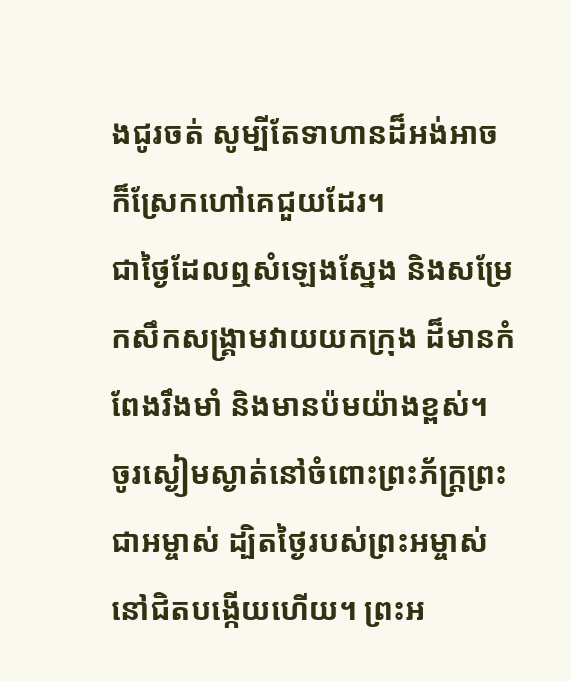ងជូរចត់ សូម្បីតែទាហានដ៏អង់អាច ក៏ស្រែកហៅគេជួយដែរ។
ជាថ្ងៃដែលឮសំឡេងស្នែង និងសម្រែកសឹកសង្គ្រាមវាយយកក្រុង ដ៏មានកំពែងរឹងមាំ និងមានប៉មយ៉ាងខ្ពស់។
ចូរស្ងៀមស្ងាត់នៅចំពោះព្រះភ័ក្ត្រព្រះជាអម្ចាស់ ដ្បិតថ្ងៃរបស់ព្រះអម្ចាស់នៅជិតបង្កើយហើយ។ ព្រះអ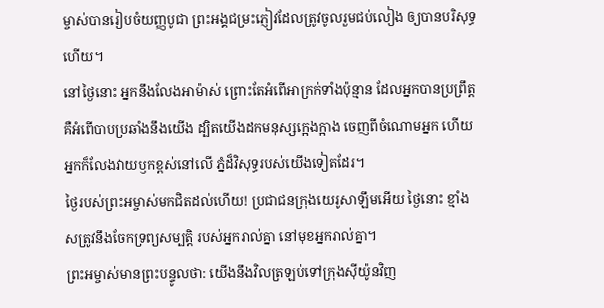ម្ចាស់បានរៀបចំយញ្ញបូជា ព្រះអង្គជម្រះភ្ញៀវដែលត្រូវចូលរួមជប់លៀង ឲ្យបានបរិសុទ្ធហើយ។
នៅថ្ងៃនោះ អ្នកនឹងលែងអាម៉ាស់ ព្រោះតែអំពើអាក្រក់ទាំងប៉ុន្មាន ដែលអ្នកបានប្រព្រឹត្ត គឺអំពើបាបប្រឆាំងនឹងយើង ដ្បិតយើងដកមនុស្សក្អេងក្អាង ចេញពីចំណោមអ្នក ហើយអ្នកក៏លែងវាយឫកខ្ពស់នៅលើ ភ្នំដ៏វិសុទ្ធរបស់យើងទៀតដែរ។
ថ្ងៃរបស់ព្រះអម្ចាស់មកជិតដល់ហើយ! ប្រជាជនក្រុងយេរូសាឡឹមអើយ ថ្ងៃនោះ ខ្មាំងសត្រូវនឹងចែកទ្រព្យសម្បត្តិ របស់អ្នករាល់គ្នា នៅមុខអ្នករាល់គ្នា។
ព្រះអម្ចាស់មានព្រះបន្ទូលថា: យើងនឹងវិលត្រឡប់ទៅក្រុងស៊ីយ៉ូនវិញ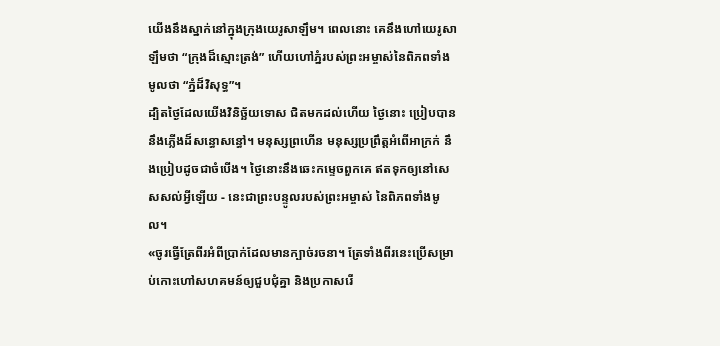យើងនឹងស្នាក់នៅក្នុងក្រុងយេរូសាឡឹម។ ពេលនោះ គេនឹងហៅយេរូសាឡឹមថា “ក្រុងដ៏ស្មោះត្រង់” ហើយហៅភ្នំរបស់ព្រះអម្ចាស់នៃពិភពទាំងមូលថា “ភ្នំដ៏វិសុទ្ធ”។
ដ្បិតថ្ងៃដែលយើងវិនិច្ឆ័យទោស ជិតមកដល់ហើយ ថ្ងៃនោះ ប្រៀបបាននឹងភ្លើងដ៏សន្ធោសន្ធៅ។ មនុស្សព្រហើន មនុស្សប្រព្រឹត្តអំពើអាក្រក់ នឹងប្រៀបដូចជាចំបើង។ ថ្ងៃនោះនឹងឆេះកម្ទេចពួកគេ ឥតទុកឲ្យនៅសេសសល់អ្វីឡើយ - នេះជាព្រះបន្ទូលរបស់ព្រះអម្ចាស់ នៃពិភពទាំងមូល។
«ចូរធ្វើត្រែពីរអំពីប្រាក់ដែលមានក្បាច់រចនា។ ត្រែទាំងពីរនេះប្រើសម្រាប់កោះហៅសហគមន៍ឲ្យជួបជុំគ្នា និងប្រកាសរើ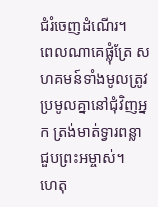ជំរំចេញដំណើរ។
ពេលណាគេផ្លុំត្រែ សហគមន៍ទាំងមូលត្រូវប្រមូលគ្នានៅជុំវិញអ្នក ត្រង់មាត់ទ្វារពន្លាជួបព្រះអម្ចាស់។
ហេតុ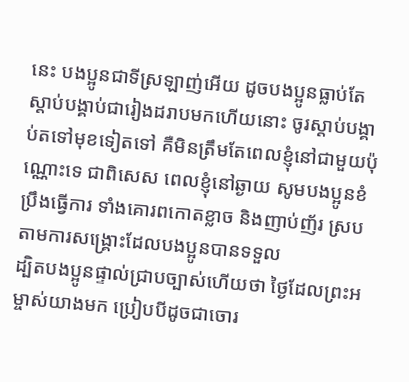នេះ បងប្អូនជាទីស្រឡាញ់អើយ ដូចបងប្អូនធ្លាប់តែស្ដាប់បង្គាប់ជារៀងដរាបមកហើយនោះ ចូរស្ដាប់បង្គាប់តទៅមុខទៀតទៅ គឺមិនត្រឹមតែពេលខ្ញុំនៅជាមួយប៉ុណ្ណោះទេ ជាពិសេស ពេលខ្ញុំនៅឆ្ងាយ សូមបងប្អូនខំប្រឹងធ្វើការ ទាំងគោរពកោតខ្លាច និងញាប់ញ័រ ស្របតាមការសង្គ្រោះដែលបងប្អូនបានទទួល
ដ្បិតបងប្អូនផ្ទាល់ជ្រាបច្បាស់ហើយថា ថ្ងៃដែលព្រះអម្ចាស់យាងមក ប្រៀបបីដូចជាចោរ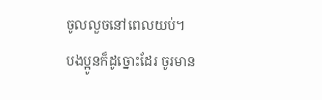ចូលលួចនៅពេលយប់។
បងប្អូនក៏ដូច្នោះដែរ ចូរមាន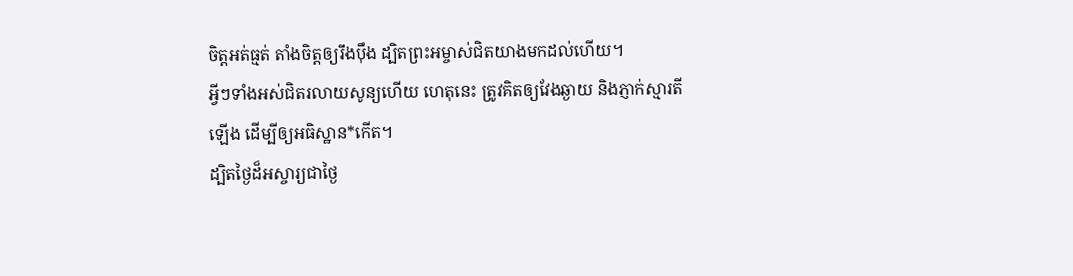ចិត្តអត់ធ្មត់ តាំងចិត្តឲ្យរឹងប៉ឹង ដ្បិតព្រះអម្ចាស់ជិតយាងមកដល់ហើយ។
អ្វីៗទាំងអស់ជិតរលាយសូន្យហើយ ហេតុនេះ ត្រូវគិតឲ្យវែងឆ្ងាយ និងភ្ញាក់ស្មារតីឡើង ដើម្បីឲ្យអធិស្ឋាន*កើត។
ដ្បិតថ្ងៃដ៏អស្ចារ្យជាថ្ងៃ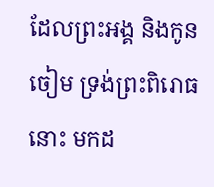ដែលព្រះអង្គ និងកូនចៀម ទ្រង់ព្រះពិរោធនោះ មកដ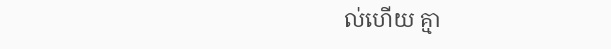ល់ហើយ គ្មា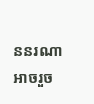ននរណាអាចរួច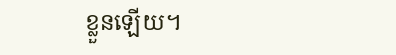ខ្លួនឡើយ។